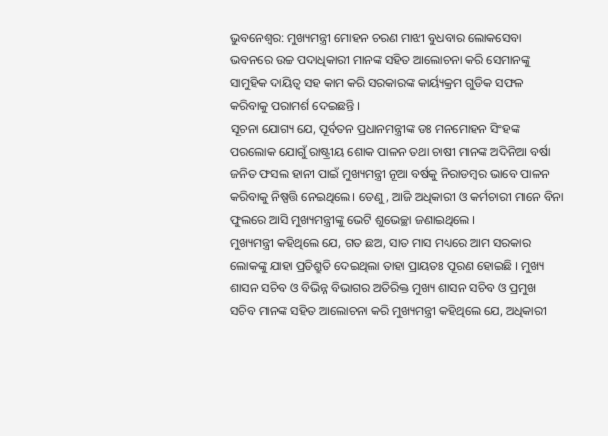ଭୁବନେଶ୍ୱର: ମୁଖ୍ୟମନ୍ତ୍ରୀ ମୋହନ ଚରଣ ମାଝୀ ବୁଧବାର ଲୋକସେବା ଭବନରେ ଉଚ୍ଚ ପଦାଧିକାରୀ ମାନଙ୍କ ସହିତ ଆଲୋଚନା କରି ସେମାନଙ୍କୁ ସାମୁହିକ ଦାୟିତ୍ୱ ସହ କାମ କରି ସରକାରଙ୍କ କାର୍ୟ୍ୟକ୍ରମ ଗୁଡିକ ସଫଳ କରିବାକୁ ପରାମର୍ଶ ଦେଇଛନ୍ତି ।
ସୂଚନା ଯୋଗ୍ୟ ଯେ, ପୂର୍ବତନ ପ୍ରଧାନମନ୍ତ୍ରୀଙ୍କ ଡଃ ମନମୋହନ ସିଂହଙ୍କ ପରଲୋକ ଯୋଗୁଁ ରାଷ୍ଟ୍ରୀୟ ଶୋକ ପାଳନ ତଥା ଚାଷୀ ମାନଙ୍କ ଅଦିନିଆ ବର୍ଷା ଜନିତ ଫସଲ ହାନୀ ପାଇଁ ମୁଖ୍ୟମନ୍ତ୍ରୀ ନୂଆ ବର୍ଷକୁ ନିରାଡମ୍ବର ଭାବେ ପାଳନ କରିବାକୁ ନିଷ୍ପତ୍ତି ନେଇଥିଲେ। ତେଣୁ, ଆଜି ଅଧିକାରୀ ଓ କର୍ମଚାରୀ ମାନେ ବିନା ଫୁଲରେ ଆସି ମୁଖ୍ୟମନ୍ତ୍ରୀଙ୍କୁ ଭେଟି ଶୁଭେଚ୍ଛା ଜଣାଇଥିଲେ ।
ମୁଖ୍ୟମନ୍ତ୍ରୀ କହିଥିଲେ ଯେ, ଗତ ଛଅ, ସାତ ମାସ ମଧ୍ୟରେ ଆମ ସରକାର ଲୋକଙ୍କୁ ଯାହା ପ୍ରତିଶ୍ରୁତି ଦେଇଥିଲା ତାହା ପ୍ରାୟତଃ ପୂରଣ ହୋଇଛି । ମୁଖ୍ୟ ଶାସନ ସଚିବ ଓ ବିଭିନ୍ନ ବିଭାଗର ଅତିରିକ୍ତ ମୁଖ୍ୟ ଶାସନ ସଚିବ ଓ ପ୍ରମୁଖ ସଚିବ ମାନଙ୍କ ସହିତ ଆଲୋଚନା କରି ମୁଖ୍ୟମନ୍ତ୍ରୀ କହିଥିଲେ ଯେ, ଅଧିକାରୀ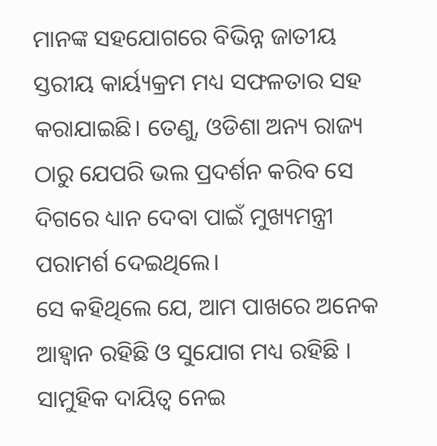ମାନଙ୍କ ସହଯୋଗରେ ବିଭିନ୍ନ ଜାତୀୟ ସ୍ତରୀୟ କାର୍ୟ୍ୟକ୍ରମ ମଧ୍ୟ ସଫଳତାର ସହ କରାଯାଇଛି। ତେଣୁ, ଓଡିଶା ଅନ୍ୟ ରାଜ୍ୟ ଠାରୁ ଯେପରି ଭଲ ପ୍ରଦର୍ଶନ କରିବ ସେ ଦିଗରେ ଧ୍ୟାନ ଦେବା ପାଇଁ ମୁଖ୍ୟମନ୍ତ୍ରୀ ପରାମର୍ଶ ଦେଇଥିଲେ।
ସେ କହିଥିଲେ ଯେ, ଆମ ପାଖରେ ଅନେକ ଆହ୍ୱାନ ରହିଛି ଓ ସୁଯୋଗ ମଧ୍ୟ ରହିଛି । ସାମୁହିକ ଦାୟିତ୍ୱ ନେଇ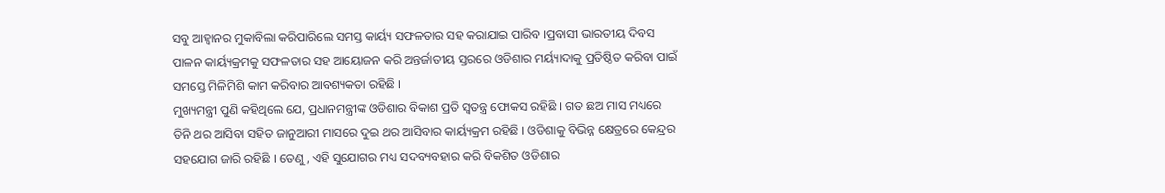ସବୁ ଆହ୍ୱାନର ମୁକାବିଲା କରିପାରିଲେ ସମସ୍ତ କାର୍ୟ୍ୟ ସଫଳତାର ସହ କରାଯାଇ ପାରିବ ।ପ୍ରବାସୀ ଭାରତୀୟ ଦିବସ ପାଳନ କାର୍ୟ୍ୟକ୍ରମକୁ ସଫଳତାର ସହ ଆୟୋଜନ କରି ଅନ୍ତର୍ଜାତୀୟ ସ୍ତରରେ ଓଡିଶାର ମର୍ୟ୍ୟାଦାକୁ ପ୍ରତିଷ୍ଠିତ କରିବା ପାଇଁ ସମସ୍ତେ ମିଳିମିଶି କାମ କରିବାର ଆବଶ୍ୟକତା ରହିଛି ।
ମୁଖ୍ୟମନ୍ତ୍ରୀ ପୁଣି କହିଥିଲେ ଯେ, ପ୍ରଧାନମନ୍ତ୍ରୀଙ୍କ ଓଡିଶାର ବିକାଶ ପ୍ରତି ସ୍ୱତନ୍ତ୍ର ଫୋକସ ରହିଛି । ଗତ ଛଅ ମାସ ମଧ୍ୟରେ ତିନି ଥର ଆସିବା ସହିତ ଜାନୁଆରୀ ମାସରେ ଦୁଇ ଥର ଆସିବାର କାର୍ୟ୍ୟକ୍ରମ ରହିଛି । ଓଡିଶାକୁ ବିଭିନ୍ନ କ୍ଷେତ୍ରରେ କେନ୍ଦ୍ରର ସହଯୋଗ ଜାରି ରହିଛି । ତେଣୁ, ଏହି ସୁଯୋଗର ମଧ୍ୟ ସଦବ୍ୟବହାର କରି ବିକଶିତ ଓଡିଶାର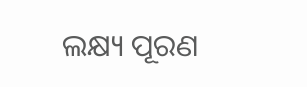ଲକ୍ଷ୍ୟ ପୂରଣ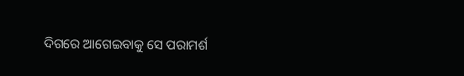ଦିଗରେ ଆଗେଇବାକୁ ସେ ପରାମର୍ଶ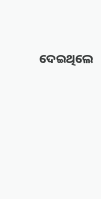ଦେଇଥିଲେ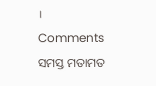।
Comments ସମସ୍ତ ମତାମତ